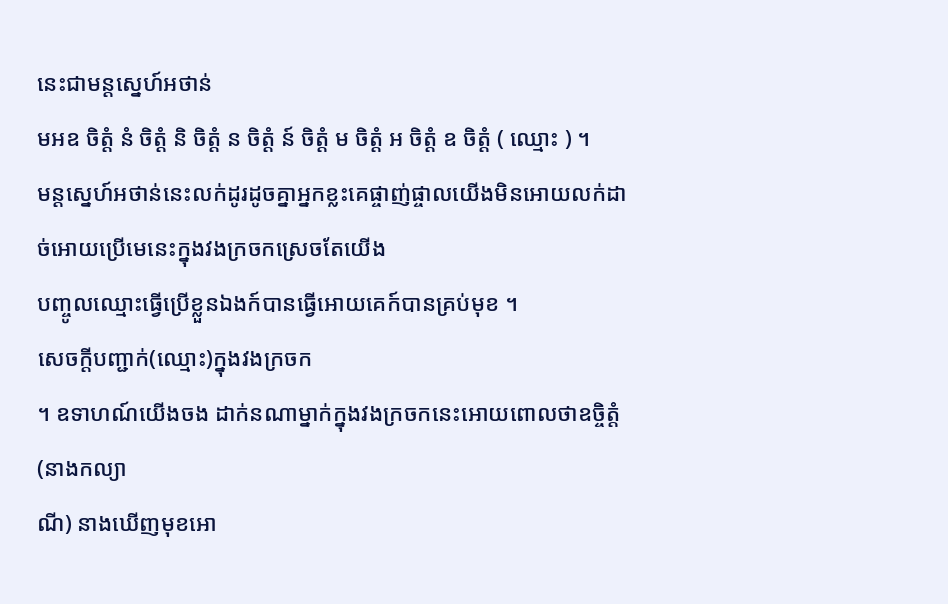នេះជាមន្តស្នេហ៍អថាន់
មអឧ ចិត្តំ នំ ចិត្តំ និ ចិត្តំ ន ចិត្តំ ន៍ ចិត្តំ ម ចិត្តំ អ ចិត្តំ ឧ ចិត្តំ ( ឈ្មោះ ) ។
មន្តស្នេហ៍អថាន់នេះលក់ដូរដូចគ្នាអ្នកខ្លះគេផ្ចាញ់ផ្ចាលយើងមិនអោយលក់ដាច់អោយប្រើមេនេះក្នុងវងក្រចកស្រេចតែយើង
បញ្ចូលឈ្មោះធ្វើប្រើខ្លួនឯងក៍បានធ្វើអោយគេក៍បានគ្រប់មុខ ។
សេចក្ដីបញ្ជាក់(ឈ្មោះ)ក្នុងវងក្រចក
។ ឧទាហណ៍យើងចង ដាក់នណាម្នាក់ក្នុងវងក្រចកនេះអោយពោលថាឧច្ចិត្តំ(នាងកល្យា
ណី) នាងឃើញមុខអោ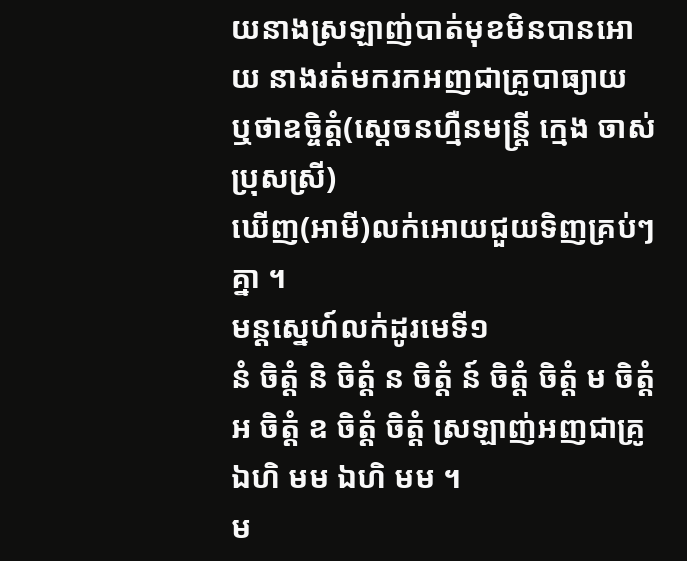យនាងស្រឡាញ់បាត់មុខមិនបានអោយ នាងរត់មករកអញជាគ្រូបាធ្យាយ
ឬថាឧច្ចិត្តំ(ស្ដេចនហ្មឺនមន្ត្រី ក្មេង ចាស់ប្រុសស្រី)
ឃើញ(អាមី)លក់អោយជួយទិញគ្រប់ៗគ្នា ។
មន្តស្នេហ៍លក់ដូរមេទី១
នំ ចិត្តំ និ ចិត្តំ ន ចិត្តំ ន៍ ចិត្តំ ចិត្តំ ម ចិត្តំ អ ចិត្តំ ឧ ចិត្តំ ចិត្តំ ស្រឡាញ់អញជាគ្រូ ឯហិ មម ឯហិ មម ។
ម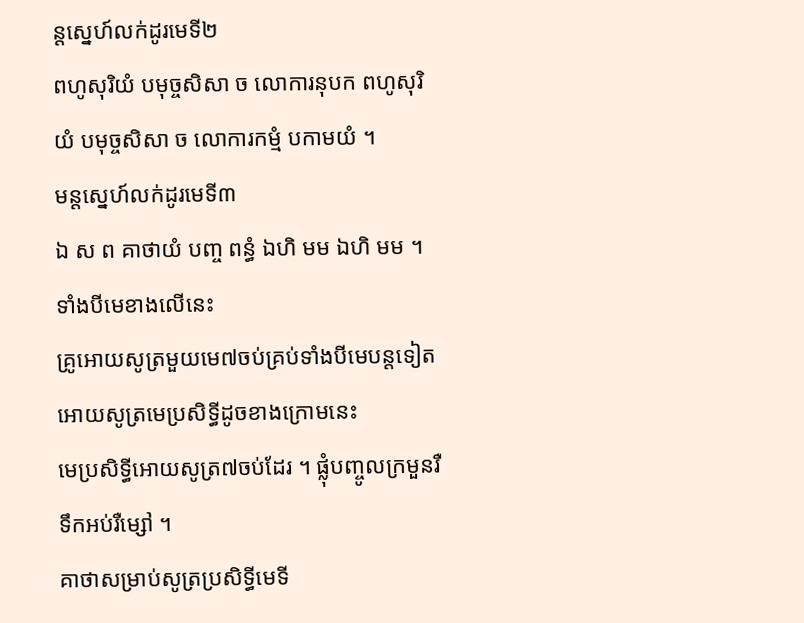ន្តស្នេហ៍លក់ដូរមេទី២
ពហូសុរិយំ បមុច្ចសិសា ច លោការនុបក ពហូសុរិយំ បមុច្ចសិសា ច លោការកម្មំ បកាមយំ ។
មន្តស្នេហ៍លក់ដូរមេទី៣
ឯ ស ព គាថាយំ បញ្ច ពន្ធំ ឯហិ មម ឯហិ មម ។
ទាំងបីមេខាងលើនេះ
គ្រូអោយសូត្រមួយមេ៧ចប់គ្រប់ទាំងបីមេបន្តទៀតអោយសូត្រមេប្រសិទ្ធីដូចខាងក្រោមនេះ
មេប្រសិទ្ធីអោយសូត្រ៧ចប់ដែរ ។ ផ្លុំបញ្ចូលក្រមួនរឺទឹកអប់រឺម្សៅ ។
គាថាសម្រាប់សូត្រប្រសិទ្ធីមេទី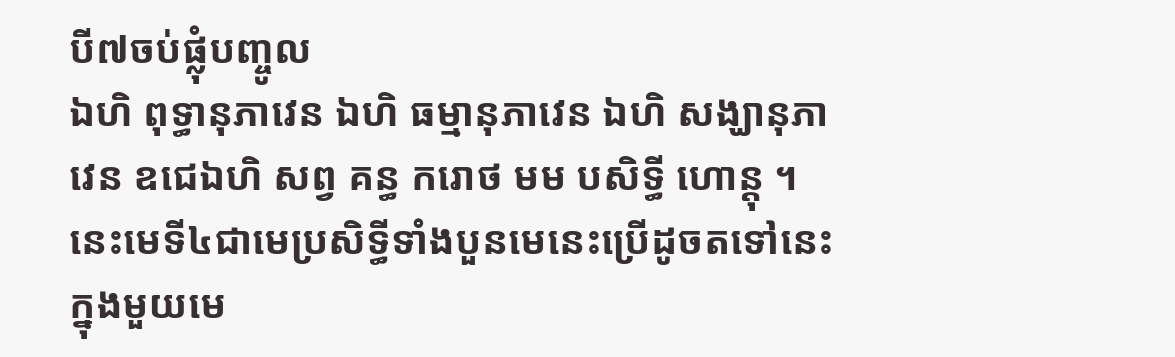បី៧ចប់ផ្លុំបញ្ចូល
ឯហិ ពុទ្ធានុភាវេន ឯហិ ធម្មានុភាវេន ឯហិ សង្ឃានុភា វេន ឧជេឯហិ សព្វ គន្ធ ករោថ មម បសិទ្ធី ហោន្តុ ។
នេះមេទី៤ជាមេប្រសិទ្ធីទាំងបួនមេនេះប្រើដូចតទៅនេះក្នុងមួយមេ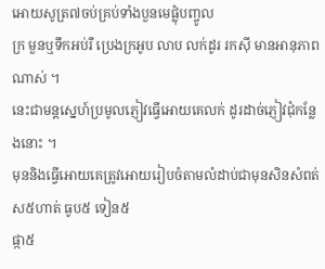អោយសូត្រ៧ចប់គ្រប់ទាំងបួនមេផ្លុំបញ្ចូល
ក្រ មួនឬទឹកអប់រឺ ប្រេងក្រអូប លាប លក់ដូរ រកស៊ី មានអានុភាពណាស់ ។
នេះជាមន្តស្នេហ៍ប្រមូលភ្ញៀវធ្វើអោយគេលក់ ដូរដាច់ភ្ញៀវជុំកន្លែងនោះ ។
មុននិងធ្វើអោយគេត្រូវអោយរៀបចំតាមលំដាប់ជាមុនសិនសំពត់ ស៥ហាត់ ធូប៥ ទៀន៥
ផ្កា៥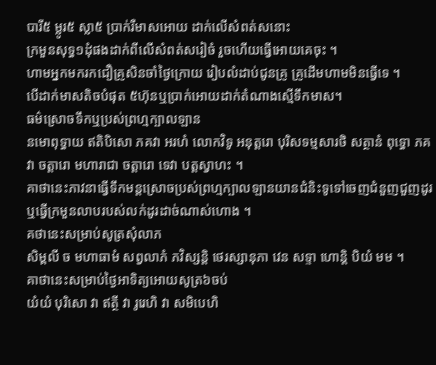បារី៥ ម្លូរ៥ ស្លា៥ ប្រាក់រឺមាសអោយ ដាក់លើសំពត់សនោះ
ក្រមួនសុទ្ធ១ដុំផងដាក់ពីលើសំពត់សរៀចំ រួចហើយធ្វើអោយគេចុះ ។
ហាមអ្នកមករកជឿគ្រូសិនចាំថ្ងៃក្រោយ រៀបលំដាប់ជូនគ្រូ គ្រូដើមហាមមិនធ្វើទេ ។
បើដាក់មាសតិចបំផុត ៥ហ៊ុនឬប្រាក់អោយដាក់តំណាងស្មើទឹកមាស។
ធម៌ស្រោចទឹកឬប្រស់ព្រហ្មក្បាលឡាន
នមោពុទ្ធាយ ឥតិបិសោ ភគវា អរហំ លោកវិទូ អនុត្តរោ បុរិសទម្មសារថិ សត្ថានំ ពុទ្ធោ ភគវា ចត្តារោ មហារាជា ចត្តារោ ទេវា បត្តស្វាហះ ។
គាថានេះភាវនាធ្វើទឹកមន្តស្រោចប្រស់ព្រហ្មក្បាលឡានយានជំនិះទូទៅចេញជំនួញជួញដូរឬធ្វើក្រមួនលាបរបស់លក់ដូរដាច់ណាស់ហោង ។
គថានេះសម្រាប់សូត្រសុំលាភ
សិម្ពលី ច មហាធាមំ សព្វលាភំ ភវិស្សន្តិ ថេរស្សានុភា វេន សទ្ទា ហោន្តិ បិយំ មម ។
គាថានេះសម្រាប់ថ្ងៃអាទិត្យអោយសូត្រ៦ចប់
យំយំ បុរិសោ វា ឥត្ថី វា រូរេហិ វា សមិបេហិ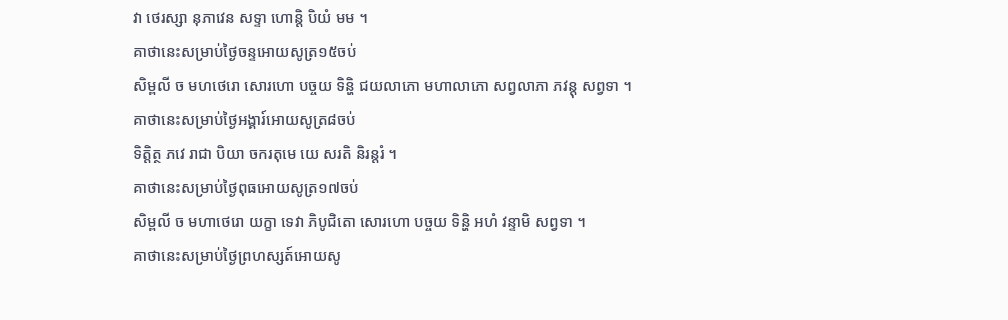វា ថេរស្សា នុភាវេន សទ្ទា ហោន្តិ បិយំ មម ។
គាថានេះសម្រាប់ថ្ងៃចន្ទអោយសូត្រ១៥ចប់
សិម្ពលី ច មហថេរោ សោរហោ បច្ចយ ទិន្ហិ ជយលាភោ មហាលាភោ សព្វលាភា ភវន្តុ សព្វទា ។
គាថានេះសម្រាប់ថ្ងៃអង្គារ៍អោយសូត្រ៨ចប់
ទិត្តិត្ថ ភវេ រាជា បិយា ចករតុមេ យេ សរតិ និរន្តរំ ។
គាថានេះសម្រាប់ថ្ងៃពុធអោយសូត្រ១៧ចប់
សិម្ពលី ច មហាថេរោ យក្ខា ទេវា ភិបូជិតោ សោរហោ បច្ចយ ទិន្ហិ អហំ វន្ទាមិ សព្វទា ។
គាថានេះសម្រាប់ថ្ងៃព្រហស្សត៍អោយសូ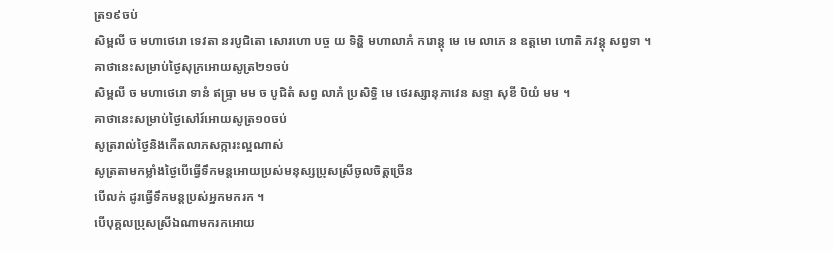ត្រ១៩ចប់
សិម្ពលី ច មហាថេរោ ទេវតា នរបូជិតោ សោរហោ បច្ច យ ទិន្ហិ មហាលាភំ ករោន្តុ មេ មេ លាភេ ន ឧត្តមោ ហោតិ ភវន្តុ សព្វទា ។
គាថានេះសម្រាប់ថ្ងៃសុក្រអោយសូត្រ២១ចប់
សិម្ពលី ច មហាថេរោ ទានំ ឥធ្រ្ទា មម ច បូជិតំ សព្វ លាភំ ប្រសិទ្ធិ មេ ថេរស្សានុភាវេន សទ្ទា សុខី បិយំ មម ។
គាថានេះសម្រាប់ថ្ងៃសៅរ៍អោយសូត្រ១០ចប់
សូត្ររាល់ថ្ងៃនិងកើតលាភសក្ការះល្អណាស់
សូត្រតាមកម្លាំងថ្ងៃបើធ្វើទឹកមន្តអោយប្រស់មនុស្សប្រុសស្រីចូលចិត្តច្រើន
បើលក់ ដូរធ្វើទឹកមន្តប្រស់អ្នកមករក ។
បើបុគ្គលប្រុសស្រីឯណាមករកអោយ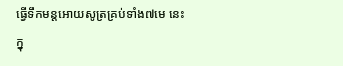ធ្វើទឹកមន្តអោយសូត្រគ្រប់ទាំង៧មេ នេះ
ក្នុ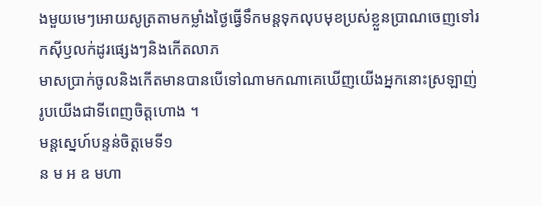ងមួយមេៗអោយសូត្រតាមកម្លាំងថ្ងៃធ្វើទឹកមន្តទុកលុបមុខប្រស់ខ្លួនប្រាណចេញទៅរកស៊ីឫលក់ដូរផ្សេងៗនិងកើតលាភ
មាសប្រាក់ចូលនិងកើតមានបានបើទៅណាមកណាគេឃើញយើងអ្នកនោះស្រឡាញ់រូបយើងជាទីពេញចិត្តហោង ។
មន្តស្នេហ៍បន្ទន់ចិត្តមេទី១
ន ម អ ឧ មហា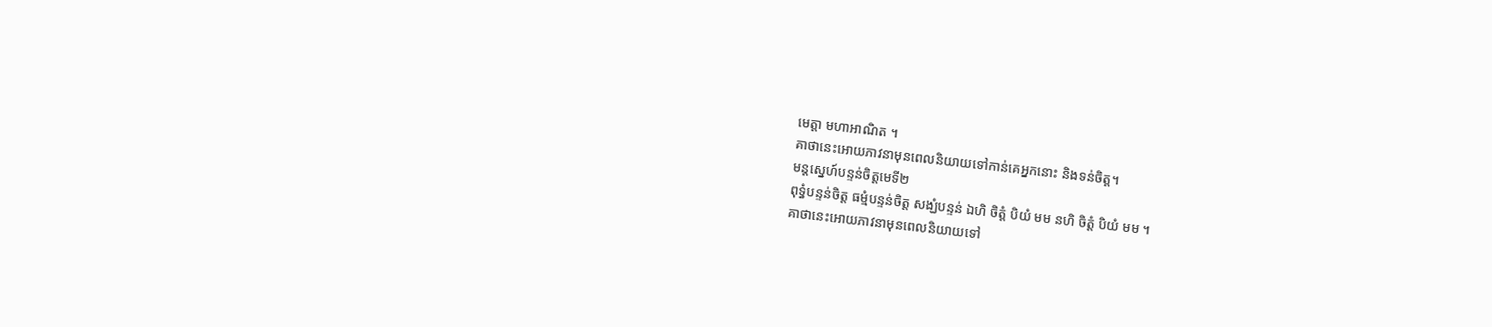មេត្តា មហាអាណិត ។
គាថានេះអោយភាវនាមុនពេលនិយាយទៅកាន់គេអ្នកនោះ និងទន់ចិត្ត។
មន្តស្នេហ៍បន្ទន់ចិត្តមេទី២
ពុទ្ធំបន្ទន់ចិត្ត ធម្មំបន្ទន់ចិត្ត សង្ឃំបន្ទន់ ឯហិ ចិត្តំ បិយំ មម នហិ ចិត្តំ បិយំ មម ។
គាថានេះអោយភាវនាមុនពេលនិយាយទៅ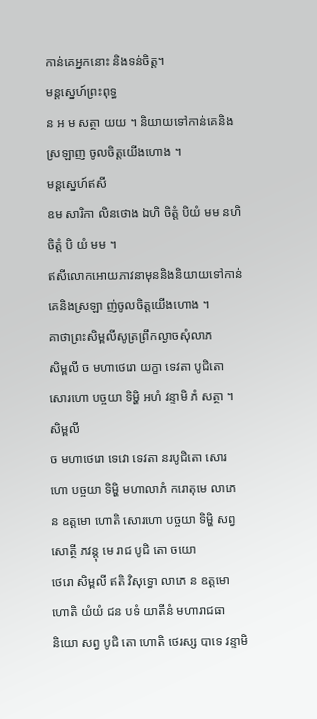កាន់គេអ្នកនោះ និងទន់ចិត្ត។
មន្តស្នេហ៍ព្រះពុទ្ធ
ន អ ម សត្ថា យយ ។ និយាយទៅកាន់គេនិងស្រឡាញ ចូលចិត្តយើងហោង ។
មន្តស្នេហ៍ឥសី
ឧម សារិកា លិនថោង ឯហិ ចិត្តំ បិយំ មម នហិ ចិត្តំ បិ យំ មម ។
ឥសីលោកអោយភាវនាមុននិងនិយាយទៅកាន់គេនិងស្រឡា ញ់ចូលចិត្តយើងហោង ។
គាថាព្រះសិម្ពលីសូត្រព្រឹកល្ងាចសុំលាភ
សិម្ពលី ច មហាថេរោ យក្ខា ទេវតា បូជិតោ សោរហោ បច្ចយា ទិម្ហិ អហំ វន្ទាមិ ភំ សត្ថា ។
សិម្ពលី
ច មហាថេរោ ទេវោ ទេវតា នរបូជិតោ សោរ ហោ បច្ចយា ទិម្ហិ មហាលាភំ ករោតុមេ លាភេ
ន ឧត្តមោ ហោតិ សោរហោ បច្ចយា ទិម្ហិ សព្វសោត្ថី ភវន្តុ មេ រាជ បូជិ តោ ចយោ
ថេរោ សិម្ពលី ឥតិ វិសុទ្ធោ លាភេ ន ឧត្តមោ ហោតិ យំយំ ជន បទំ យាតីនំ មហារាជធា
និយោ សព្វ បូជិ តោ ហោតិ ថេរស្ស បាទេ វន្ទាមិ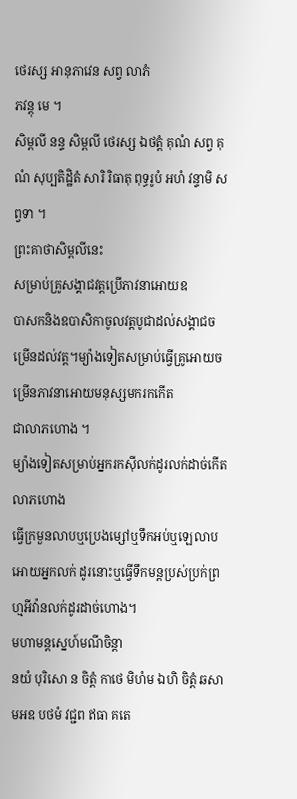ថេរស្ស អានុភាវេន សព្វ លាភំ
ភវន្តុ មេ ។
សិម្ពលី នន្ទ សិម្ពលី ថេរស្ស ឯថត្តំ គុណំ សព្វ គុណំ សុប្បតិដ្ឋិតំ សារិ រិធាតុ ពុទ្ធរូបំ អហំ វន្ទាមិ សព្វទា ។
ព្រះគាថាសិម្ពលីនេះ
សម្រាប់គ្រូសង្គាជវត្តប្រើភាវនាអោយឧ
បាសកនិងឧបាសិកាចូលវត្តបូជាដល់សង្គាជចម្រើនដល់វត្ត។ម្យ៉ាងទៀតសម្រាប់ធ្វើគ្រូអោយចម្រើនភាវនាអោយមនុស្សមករកកើត
ជាលាភហោង ។
ម្យ៉ាងទៀតសម្រាប់អ្នករកស៊ីលក់ដូរលក់ដាច់កើតលាភហោង
ធ្វើក្រមួនលាបឬប្រេងម្សៅឬទឹកអប់ឬឡេលាបអោយអ្នកលក់ ដូរនោះឬធ្វើទឹកមន្តប្រស់ប្រក់ព្រហ្មអីវ៉ានលក់ដូរដាច់ហោង។
មហាមន្តស្នេហ៍មណីចិន្តា
នយំ បុរិសោ ន ចិត្តំ កាថេ មិហំម ឯហិ ចិត្តំ ឆសា មអឧ បថមំ វជ្ជព ឥធា គតេ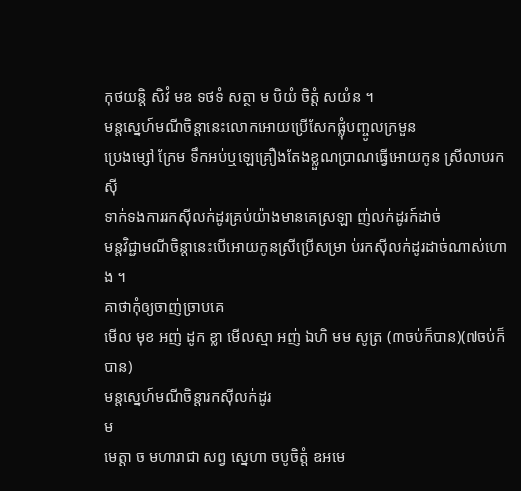កុថយន្តិ សិវំ មឧ ទថទំ សត្ថា ម បិយំ ចិត្តំ សយំន ។
មន្តស្នេហ៍មណីចិន្ដានេះលោកអោយប្រើសែកផ្លុំបញ្ចូលក្រមួន
ប្រេងម្សៅ ក្រែម ទឹកអប់ឬឡេគ្រឿងតែងខ្លួណប្រាណធ្វើអោយកូន ស្រីលាបរកស៊ី
ទាក់ទងការរកស៊ីលក់ដូរគ្រប់យ៉ាងមានគេស្រឡា ញ់លក់ដូរក៍ដាច់
មន្តវិជ្ជាមណីចិន្ដានេះបើអោយកូនស្រីប្រើសម្រា ប់រកស៊ីលក់ដូរដាច់ណាស់ហោង ។
គាថាកុំឲ្យចាញ់ច្រាបគេ
មើល មុខ អញ់ ដូក ខ្លា មើលស្មា អញ់ ឯហិ មម សូត្រ (៣ចប់ក៏បាន)(៧ចប់ក៏បាន)
មន្ដស្នេហ៍មណីចិន្ដារកស៊ីលក់ដូរ
ម
មេត្ដា ច មហារាជា សព្វ ស្នេហា ចបូចិត្តំ ឧអមេ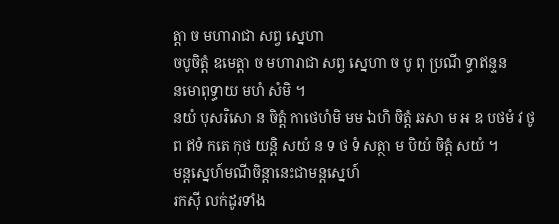ត្ដា ច មហារាជា សព្វ ស្នេហា
ចបូចិត្ដំ ឧមេត្ដា ច មហារាជា សព្វ ស្នេហា ច បូ ពុ ប្រណី ទ្ធាឥន្ទន
នមោពុទ្ធាយ មហំ សំមិ ។
នយំ បុសរិសោ ន ចិត្ដំ កាថេហំមិ មម ឯហិ ចិត្ដំ ឆសា ម អ ឧ បថមំ វ ថូ ព ឥទំ កតេ កុថ យន្ដិ សយំ ន ទ ថ ទំ សត្ថា ម បិយំ ចិត្ដំ សយំ ។
មន្ដស្នេហ៍មណីចិន្ដានេះជាមន្ដស្នេហ៍
រកស៊ី លក់ដូរទាំង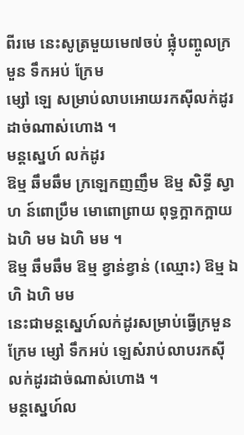ពីរមេ នេះសូត្រមួយមេ៧ចប់ ផ្លុំបញ្ចូលក្រមួន ទឹកអប់ ក្រែម
ម្សៅ ឡេ សម្រាប់លាបអោយរកស៊ីលក់ដូរដាច់ណាស់ហោង ។
មន្ដស្នេហ៍ លក់ដូរ
ឱម្ម ឆឹមឆឹម ក្រឡេកញញឹម ឱម្ម សិទ្ធី ស្វាហ ន៍ពោប្រឹម មោពោព្រាយ ពុទ្ធក្អាកក្អាយ ឯហិ មម ឯហិ មម ។
ឱម្ម ឆឹមឆឹម ឱម្ម ខ្វាន់ខ្វាន់ (ឈ្មោះ) ឱម្ម ឯហិ ឯហិ មម
នេះជាមន្ដស្នេហ៍លក់ដូរសម្រាប់ធ្វើក្រមួន ក្រែម ម្សៅ ទឹកអប់ ឡេសំរាប់លាបរកស៊ីលក់ដូរដាច់ណាស់ហោង ។
មន្តស្នេហ៍ល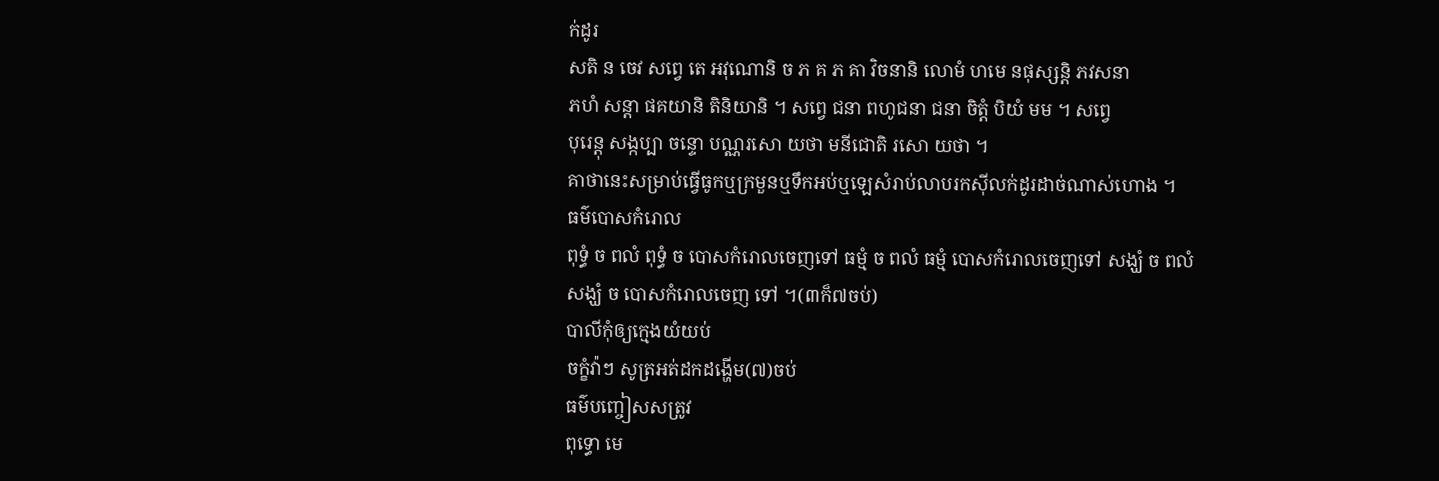ក់ដូរ
សតិ ន ចេវ សព្វេ តេ អវុណោនិ ច ភ គ ភ គា វិចនានិ លោមំ ហមេ នផុស្សន្តិ ភវសនា
ភហំ សន្តា ផគយានិ តិនិយានិ ។ សព្វេ ជនា ពហូជនា ជនា ចិត្តំ បិយំ មម ។ សព្វេ
បុរេន្តុ សង្កប្បា ចន្ទោ បណ្ណរសោ យថា មនីជោតិ រសោ យថា ។
គាថានេះសម្រាប់ធ្វើធូកឬក្រមួនឬទឹកអប់ឬឡេសំរាប់លាបរកស៊ីលក់ដូរដាច់ណាស់ហោង ។
ធម៌បោសកំរោល
ពុទ្ធំ ច ពលំ ពុទ្ធំ ច បោសកំរោលចេញទៅ ធម្មំ ច ពលំ ធម្មំ បោសកំរោលចេញទៅ សង្ឃំ ច ពលំ សង្ឃំ ច បោសកំរោលចេញ ទៅ ។(៣ក៏៧ចប់)
បាលីកុំឲ្យក្មេងយំយប់
ចក្ខំវ៉ាៗ សូត្រអត់ដកដង្ហើម(៧)ចប់
ធម៌បញ្ចៀសសត្រូវ
ពុទ្ធោ មេ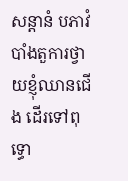សន្តានំ បភាវំ បាំងតួការថ្វាយខ្ញុំឈានជើង ដើរទៅពុទ្ធោ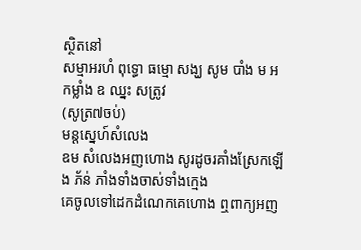ស្ថិតនៅ
សម្មាអរហំ ពុទ្ធោ ធម្មោ សង្ឃ សូម បាំង ម អ កម្លាំង ឧ ឈ្នះ សត្រូវ
(សូត្រ៧ចប់)
មន្តស្នេហ៍សំលេង
ឧម សំលេងអញហោង សូរដូចរគាំងស្រែកឡើង ភ័ន់ ភាំងទាំងចាស់ទាំងក្មេង
គេចូលទៅដេកដំណេកគេហោង ឮពាក្យអញ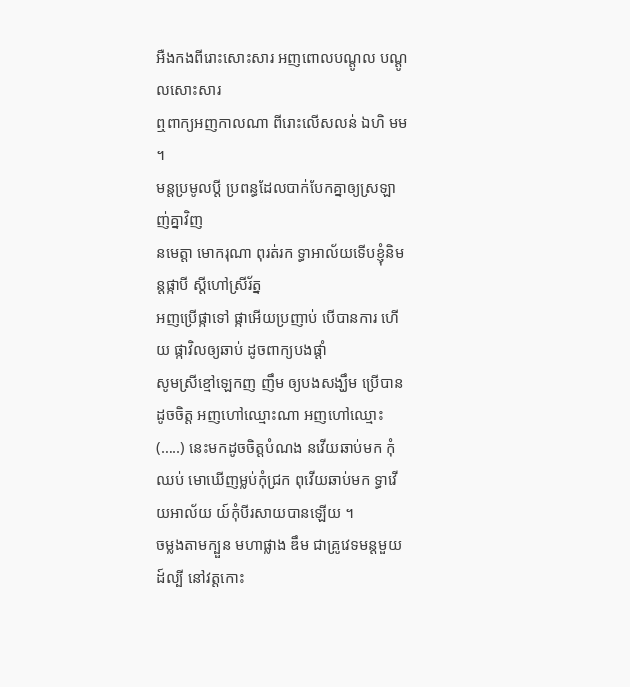អឺងកងពីរោះសោះសារ អញពោលបណ្តូល បណ្ដូលសោះសារ
ឮពាក្យអញកាលណា ពីរោះលើសលន់ ឯហិ មម ។
មន្តប្រមូលប្ដី ប្រពន្ធដែលបាក់បែកគ្នាឲ្យស្រឡាញ់គ្នាវិញ
នមេត្តា មោករុណា ពុរត់រក ទ្ធាអាល័យទើបខ្ញុំនិមន្តផ្កាបី ស្ដីហៅស្រីរ័ត្ន
អញប្រើផ្កាទៅ ផ្កាអើយប្រញាប់ បើបានការ ហើយ ផ្កាវិលឲ្យឆាប់ ដូចពាក្យបងផ្ដាំ
សូមស្រីខ្មៅឡេកញ ញឹម ឲ្យបងសង្ឃឹម ប្រើបានដូចចិត្ត អញហៅឈ្មោះណា អញហៅឈ្មោះ(…..) នេះមកដូចចិត្តបំណង នវើយឆាប់មក កុំឈប់ មោឃើញម្លប់កុំជ្រក ពុវើយឆាប់មក ទ្ធាវើយអាល័យ យ៍កុំបីរសាយបានឡើយ ។
ចម្លងតាមក្បួន មហាផ្លាង ឌឹម ជាគ្រូវេទមន្ដមួយដ៍ល្បី នៅវត្តកោះ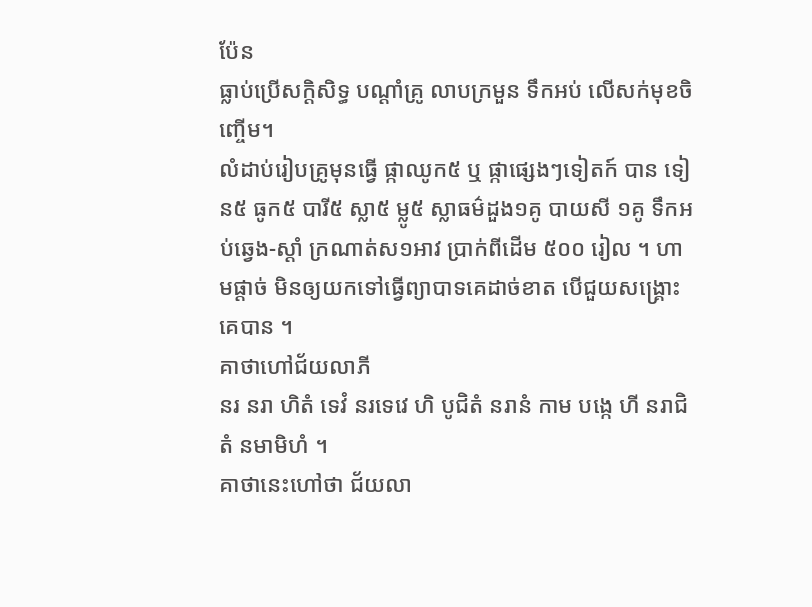ប៉ែន
ធ្លាប់ប្រើសក្ដិសិទ្ធ បណ្ដាំគ្រូ លាបក្រមួន ទឹកអប់ លើសក់មុខចិញ្ចើម។
លំដាប់រៀបគ្រូមុនធ្វើ ផ្កាឈូក៥ ឬ ផ្កាផ្សេងៗទៀតក៍ បាន ទៀន៥ ធូក៥ បារី៥ ស្លា៥ ម្លូ៥ ស្លាធម៌ដួង១គូ បាយសី ១គូ ទឹកអប់ឆ្វេង-ស្ដាំ ក្រណាត់ស១អាវ ប្រាក់ពីដើម ៥០០ រៀល ។ ហាមផ្ដាច់ មិនឲ្យយកទៅធ្វើព្យាបាទគេដាច់ខាត បើជួយសង្រ្គោះគេបាន ។
គាថាហៅជ័យលាភី
នរ នរា ហិតំ ទេវំ នរទេវេ ហិ បូជិតំ នរានំ កាម បង្កេ ហី នរាជិតំ នមាមិហំ ។
គាថានេះហៅថា ជ័យលា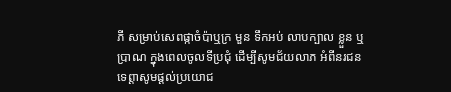ភី សម្រាប់សេពផ្កាចំប៉ាឬក្រ មួន ទឹកអប់ លាបក្បាល ខ្លួន ឬ
ប្រាណ ក្នុងពេលចូលទីប្រជុំ ដើម្បីសូមជ័យលាភ អំពីនរជន
ទេព្ដាសូមផ្ដល់ប្រយោជ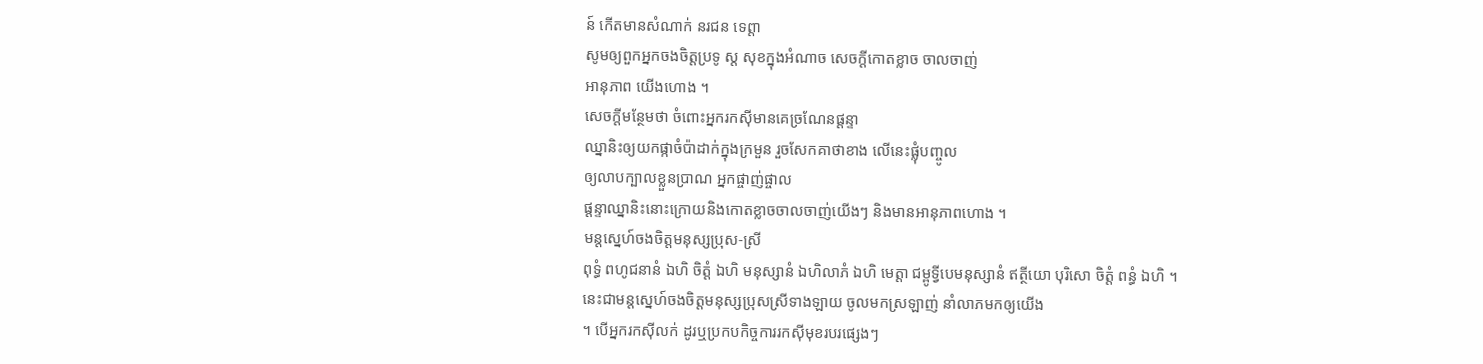ន៍ កើតមានសំណាក់ នរជន ទេព្ដា
សូមឲ្យពួកអ្នកចងចិត្តប្រទូ ស្ត សុខក្នុងអំណាច សេចក្ដីកោតខ្លាច ចាលចាញ់
អានុភាព យើងហោង ។
សេចក្តីមន្ថែមថា ចំពោះអ្នករកស៊ីមានគេច្រណែនផ្ដន្ទា
ឈ្នានិះឲ្យយកផ្កាចំប៉ាដាក់ក្នុងក្រមួន រួចសែកគាថាខាង លើនេះផ្លុំបញ្ចូល
ឲ្យលាបក្បាលខ្លួនប្រាណ អ្នកផ្ចាញ់ផ្ចាល
ផ្ដន្ទាឈ្នានិះនោះក្រោយនិងកោតខ្លាចចាលចាញ់យើងៗ និងមានអានុភាពហោង ។
មន្ដសេ្នហ៍ចងចិត្តមនុស្សប្រុស-ស្រី
ពុទ្ធំ ពហូជនានំ ឯហិ ចិត្តំ ឯហិ មនុស្សានំ ឯហិលាភំ ឯហិ មេត្ដា ជម្ពូទ្វីបេមនុស្សានំ ឥត្ថីយោ បុរិសោ ចិត្តំ ពន្ធំ ឯហិ ។
នេះជាមន្តសេ្នហ៍ចងចិត្តមនុស្សប្រុសស្រីទាងឡាយ ចូលមកស្រឡាញ់ នាំលាភមកឲ្យយើង
។ បើអ្នករកស៊ីលក់ ដូរឬប្រកបកិច្ចការរកស៊ីមុខរបរផ្សេងៗ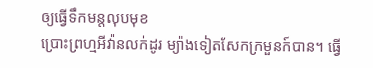ឲ្យធ្វើទឹកមន្តលុបមុខ
ប្រោះព្រហ្មអីវ៉ានលក់ដូរ ម្យ៉ាងទៀតសែកក្រមួនក៍បាន។ ធ្វើ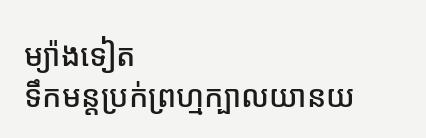ម្យ៉ាងទៀត
ទឹកមន្តប្រក់ព្រហ្មក្បាលយានយ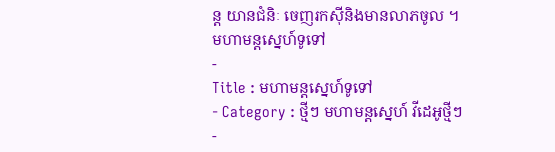ន្ត យានជំនិៈ ចេញរកស៊ីនិងមានលាភចូល ។
មហាមន្តស្នេហ៍ទូទៅ
-
Title : មហាមន្តស្នេហ៍ទូទៅ
- Category : ថ្មីៗ មហាមន្តស្នេហ៍ វីដេអូថ្មីៗ
-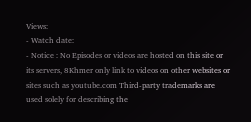Views:
- Watch date:
- Notice : No Episodes or videos are hosted on this site or its servers, 8Khmer only link to videos on other websites or sites such as youtube.com Third-party trademarks are used solely for describing the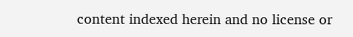content indexed herein and no license or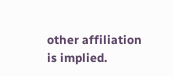other affiliation is implied.